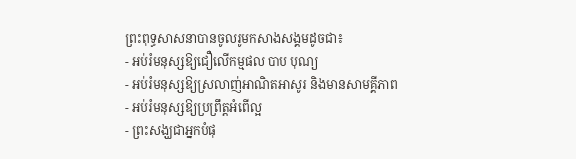ព្រះពុទ្ធសាសនាបានចូលរូមកសាងសង្គមដូចជា៖
- អប់រំមនុស្សឱ្យជឿលើកម្មផល បាប បុណ្យ
- អប់រំមនុស្សឱ្យស្រលាញ់អាណិតអាសូរ និងមានសាមគ្គីភាព
- អប់រំមនុស្សឱ្យប្រព្រឹត្តអំពើល្អ
- ព្រះសង្ឃជាអ្នកបំផុ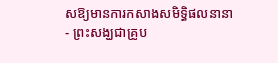សឱ្យមានការកសាងសមិទ្ធិផលនានា
- ព្រះសង្ឃជាគ្រូប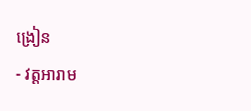ង្រៀន
- វត្តអារាម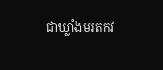ជាឃ្លាំងមរតកវ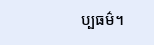ប្បធម៌។